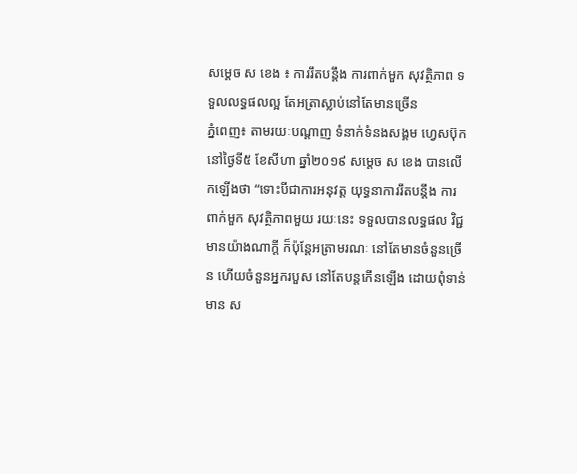សម្តេច ស ខេង ៖ ការរឹតបន្តឹង ការពាក់មួក សុវត្ថិភាព ទទួលលទ្ធផលល្អ តែអត្រាស្លាប់នៅតែមានច្រើន
ភ្នំពេញ៖ តាមរយៈបណ្តាញ ទំនាក់ទំនងសង្គម ហ្វេសប៊ុក នៅថ្ងៃទី៥ ខែសីហា ឆ្នាំ២០១៩ សម្តេច ស ខេង បានលើកឡើងថា “ទោះបីជាការអនុវត្ត យុទ្ធនាការរឹតបន្តឹង ការពាក់មួក សុវត្ថិភាពមួយ រយៈនេះ ទទួលបានលទ្ធផល វិជ្ជមានយ៉ាងណាក្តី ក៏ប៉ុន្តែអត្រាមរណៈ នៅតែមានចំនួនច្រើន ហើយចំនួនអ្នករបួស នៅតែបន្តកើនឡើង ដោយពុំទាន់មាន ស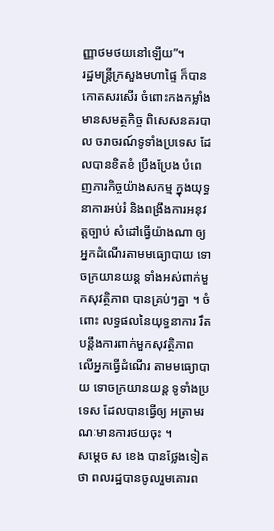ញ្ញាថមថយនៅឡើយ”។
រដ្ឋមន្រ្តីក្រសួងមហាផ្ទៃ ក៏បានកោតសរសើរ ចំពោះកងកម្លាំង មានសមត្ថកិច្ច ពិសេសនគរបាល ចរាចរណ៍ទូទាំងប្រទេស ដែលបានខិតខំ ប្រឹងប្រែង បំពេញភារកិច្ចយ៉ាងសកម្ម ក្នុងយុទ្ធនាការអប់រំ និងពង្រឹងការអនុវត្តច្បាប់ សំដៅធ្វើយ៉ាងណា ឲ្យអ្នកដំណើរតាមមធ្យោបាយ ទោចក្រយានយន្ត ទាំងអស់ពាក់មួកសុវត្ថិភាព បានគ្រប់ៗគ្នា ។ ចំពោះ លទ្ធផលនៃយុទ្ធនាការ រឹតបន្តឹងការពាក់មួកសុវត្ថិភាព លើអ្នកធ្វើដំណើរ តាមមធ្យោបាយ ទោចក្រយានយន្ត ទូទាំងប្រទេស ដែលបានធ្វើឲ្យ អត្រាមរណៈមានការថយចុះ ។
សម្តេច ស ខេង បានថ្លែងទៀតថា ពលរដ្ឋបានចូលរួមគោរព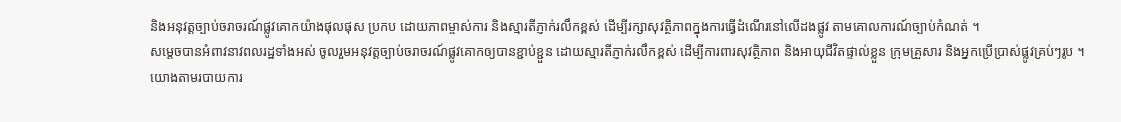និងអនុវត្តច្បាប់ចរាចរណ៍ផ្លូវគោកយ៉ាងផុលផុស ប្រកប ដោយភាពម្ចាស់ការ និងស្មារតីភ្ញាក់រលឹកខ្ពស់ ដើម្បីរក្សាសុវត្ថិភាពក្នុងការធ្វើដំណើរនៅលើដងផ្លូវ តាមគោលការណ៍ច្បាប់កំណត់ ។
សម្តេចបានអំពាវនាវពលរដ្ឋទាំងអស់ ចូលរួមអនុវត្តច្បាប់ចរាចរណ៍ផ្លូវគោកឲ្យបានខ្ជាប់ខ្ជួន ដោយស្មារតីភ្ញាក់រលឹកខ្ពស់ ដើម្បីការពារសុវត្ថិភាព និងអាយុជីវិតផ្ទាល់ខ្លួន ក្រុមគ្រួសារ និងអ្នកប្រើប្រាស់ផ្លូវគ្រប់ៗរូប ។
យោងតាមរបាយការ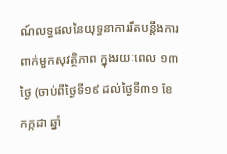ណ៍លទ្ធផលនៃយុទ្ធនាការរឹតបន្តឹងការពាក់មួកសុវត្ថិភាព ក្នុងរយៈពេល ១៣ថ្ងៃ (ចាប់ពីថ្ងៃទី១៩ ដល់ថ្ងៃទី៣១ ខែកក្កដា ឆ្នាំ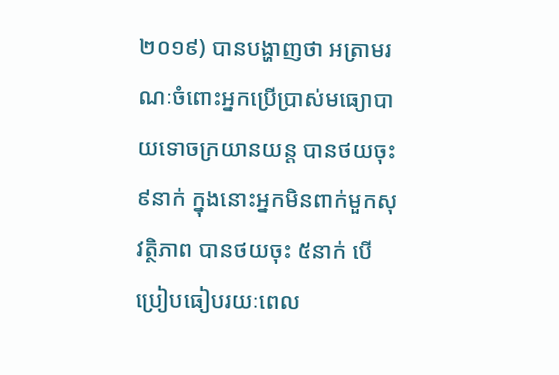២០១៩) បានបង្ហាញថា អត្រាមរណៈចំពោះអ្នកប្រើប្រាស់មធ្យោបាយទោចក្រយានយន្ត បានថយចុះ ៩នាក់ ក្នុងនោះអ្នកមិនពាក់មួកសុវត្ថិភាព បានថយចុះ ៥នាក់ បើប្រៀបធៀបរយៈពេល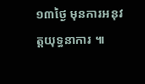១៣ថ្ងៃ មុនការអនុវត្តយុទ្ធនាការ ៕